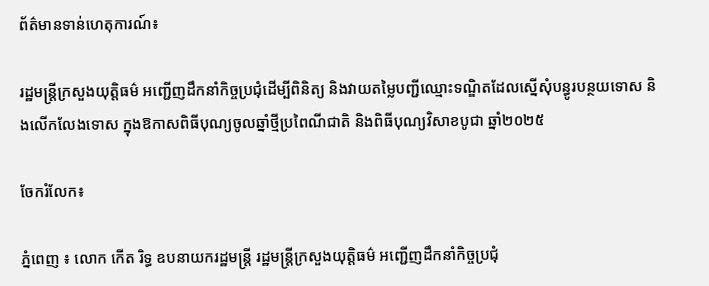ព័ត៌មានទាន់ហេតុការណ៍៖

រដ្ឋមន្ត្រីក្រសួងយុត្តិធម៌ អញ្ជើញដឹកនាំកិច្ចប្រជុំដើម្បីពិនិត្យ និងវាយតម្លៃបញ្ជីឈ្មោះទណ្ឌិតដែលស្នើសុំបន្ធូរបន្ថយទោស និងលើកលែងទោស ក្នុងឱកាសពិធីបុណ្យចូលឆ្នាំថ្មីប្រពៃណីជាតិ និងពិធីបុណ្យវិសាខបូជា ឆ្នាំ២០២៥

ចែករំលែក៖

ភ្នំពេញ ៖ លោក កើត រិទ្ធ ឧបនាយករដ្ឋមន្ត្រី រដ្ឋមន្ត្រីក្រសួងយុត្តិធម៌ អញ្ជើញដឹកនាំកិច្ចប្រជុំ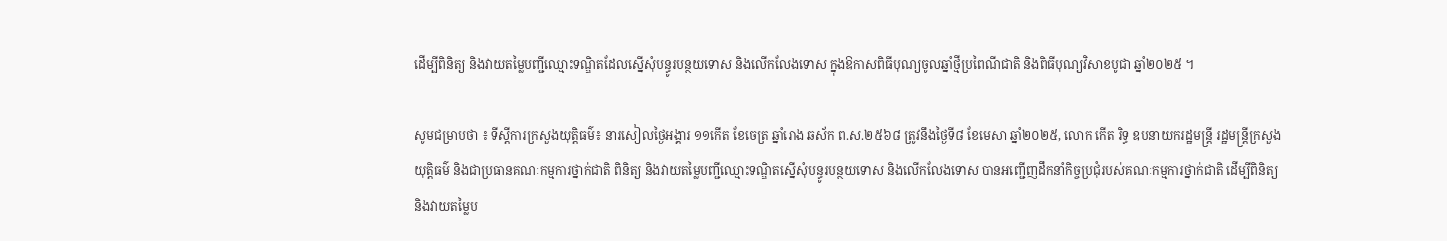ដើម្បីពិនិត្យ និងវាយតម្លៃបញ្ជីឈ្មោះទណ្ឌិតដែលស្នើសុំបន្ធូរបន្ថយទោស និងលើកលែងទោស ក្នុងឱកាសពិធីបុណ្យចូលឆ្នាំថ្មីប្រពៃណីជាតិ និងពិធីបុណ្យវិសាខបូជា ឆ្នាំ២០២៥ ។

សូមជម្រាបថា ៖ ទីស្តីការក្រសួងយុត្តិធម៌៖ នារសៀលថ្ងៃអង្គារ ១១កើត ខែចេត្រ ឆ្នាំរោង ឆស័ក ព.ស.២៥៦៨ ត្រូវនឹងថ្ងៃទី៨ ខែមេសា ឆ្នាំ២០២៥, លោក កើត រិទ្ធ ឧបនាយករដ្ឋមន្ត្រី រដ្ឋមន្ត្រីក្រសួងយុត្តិធម៌ និងជាប្រធានគណៈកម្មការថ្នាក់ជាតិ ពិនិត្យ និងវាយតម្លៃបញ្ជីឈ្មោះទណ្ឌិតស្នើសុំបន្ធូរបន្ថយទោស និងលើកលែងទោស បានអញ្ជើញដឹកនាំកិច្ចប្រជុំរបស់គណៈកម្មការថ្នាក់ជាតិ ដើម្បីពិនិត្យ និងវាយតម្លៃប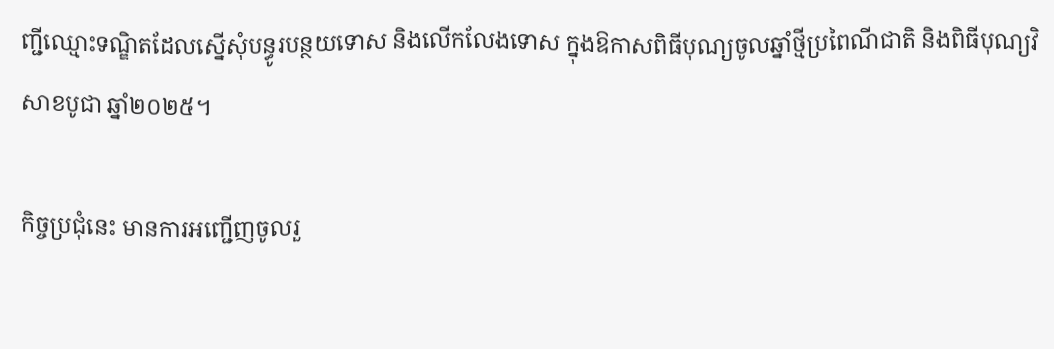ញ្ជីឈ្មោះទណ្ឌិតដែលស្នើសុំបន្ធូរបន្ថយទោស និងលើកលែងទោស ក្នុងឱកាសពិធីបុណ្យចូលឆ្នាំថ្មីប្រពៃណីជាតិ និងពិធីបុណ្យវិសាខបូជា ឆ្នាំ២០២៥។

កិច្ចប្រជុំនេះ មានការអញ្ជើញចូលរួ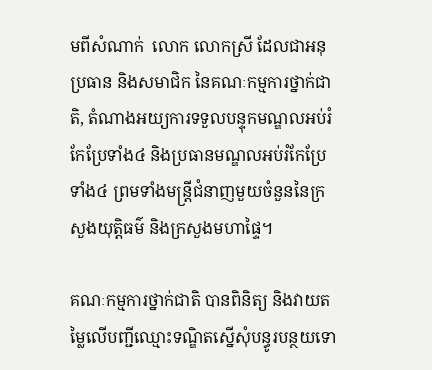មពីសំណាក់  លោក លោកស្រី ដែលជាអនុប្រធាន និងសមាជិក នៃគណៈកម្មការថ្នាក់ជាតិ, តំណាងអយ្យការទទួលបន្ទុកមណ្ឌលអប់រំកែប្រែទាំង៤ និងប្រធានមណ្ឌលអប់រំកែប្រែទាំង៤ ព្រមទាំងមន្ត្រីជំនាញមួយចំនួននៃក្រសួងយុត្តិធម៌ និងក្រសួងមហាផ្ទៃ។

គណៈកម្មការថ្នាក់ជាតិ បានពិនិត្យ និងវាយតម្លៃលើបញ្ជីឈ្មោះទណ្ឌិតស្នើសុំបន្ធូរបន្ថយទោ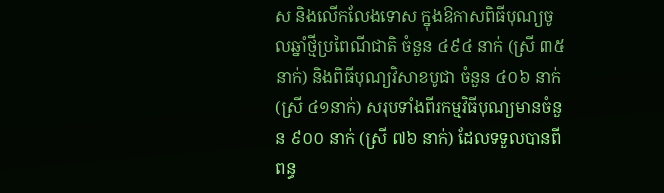ស និងលើកលែងទោស ក្នុងឱកាសពិធីបុណ្យចូលឆ្នាំថ្មីប្រពៃណីជាតិ ចំនួន ៤៩៤ នាក់ (ស្រី ៣៥នាក់) និងពិធីបុណ្យវិសាខបូជា ចំនួន ៤០៦ នាក់ (ស្រី ៤១នាក់) សរុបទាំងពីរកម្មវិធីបុណ្យមានចំនួន ៩០០ នាក់ (ស្រី ៧៦ នាក់) ដែលទទួលបានពីពន្ធ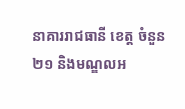នាគាររាជធានី ខេត្ត ចំនួន ២១ និងមណ្ឌលអ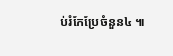ប់រំកែប្រែចំនួន៤ ៕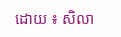ដោយ ៖ សិលា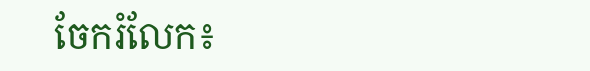ចែករំលែក៖